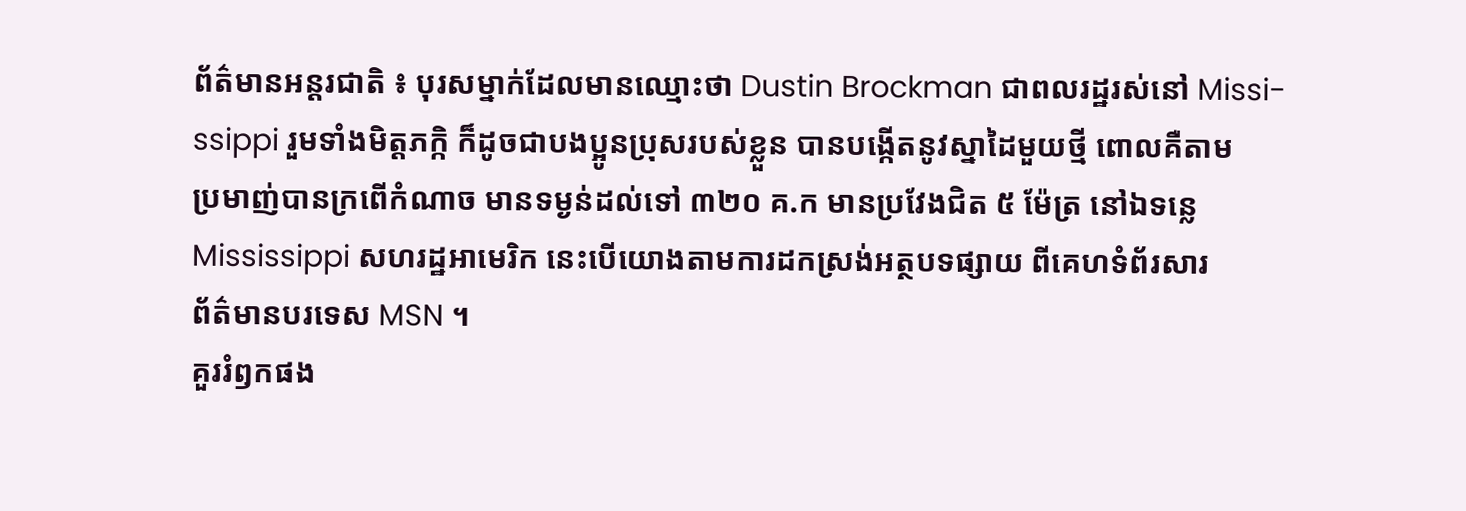ព័ត៌មានអន្តរជាតិ ៖ បុរសម្នាក់ដែលមានឈ្មោះថា Dustin Brockman ជាពលរដ្ឋរស់នៅ Missi-
ssippi រួមទាំងមិត្តភក្កិ ក៏ដូចជាបងប្អូនប្រុសរបស់ខ្លួន បានបង្កើតនូវស្នាដៃមួយថ្មី ពោលគឺតាម
ប្រមាញ់បានក្រពើកំណាច មានទម្ងន់ដល់ទៅ ៣២០ គ.ក មានប្រវែងជិត ៥ ម៉ែត្រ នៅឯទន្លេ
Mississippi សហរដ្ឋអាមេរិក នេះបើយោងតាមការដកស្រង់អត្ថបទផ្សាយ ពីគេហទំព័រសារ
ព័ត៌មានបរទេស MSN ។
គួររំឭកផង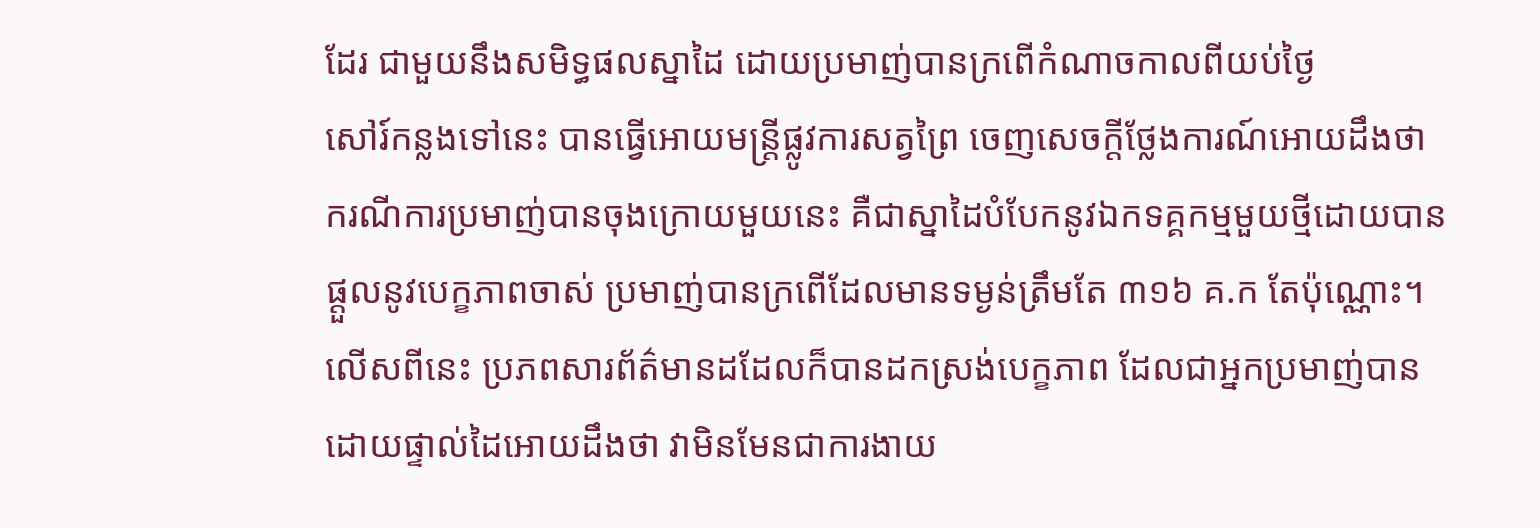ដែរ ជាមួយនឹងសមិទ្ធផលស្នាដៃ ដោយប្រមាញ់បានក្រពើកំណាចកាលពីយប់ថ្ងៃ
សៅរ៍កន្លងទៅនេះ បានធ្វើអោយមន្រ្តីផ្លូវការសត្វព្រៃ ចេញសេចក្តីថ្លែងការណ៍អោយដឹងថា
ករណីការប្រមាញ់បានចុងក្រោយមួយនេះ គឺជាស្នាដៃបំបែកនូវឯកទគ្គកម្មមួយថ្មីដោយបាន
ផ្តួលនូវបេក្ខភាពចាស់ ប្រមាញ់បានក្រពើដែលមានទម្ងន់ត្រឹមតែ ៣១៦ គ.ក តែប៉ុណ្ណោះ។
លើសពីនេះ ប្រភពសារព័ត៌មានដដែលក៏បានដកស្រង់បេក្ខភាព ដែលជាអ្នកប្រមាញ់បាន
ដោយផ្ទាល់ដៃអោយដឹងថា វាមិនមែនជាការងាយ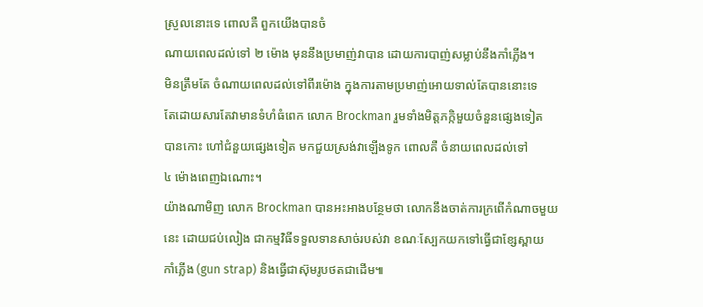ស្រួលនោះទេ ពោលគឺ ពួកយើងបានចំ
ណាយពេលដល់ទៅ ២ ម៉ោង មុននឹងប្រមាញ់វាបាន ដោយការបាញ់សម្លាប់នឹងកាំភ្លើង។
មិនត្រឹមតែ ចំណាយពេលដល់ទៅពីរម៉ោង ក្នុងការតាមប្រមាញ់អោយទាល់តែបាននោះទេ
តែដោយសារតែវាមានទំហំធំពេក លោក Brockman រួមទាំងមិត្តភក្កិមួយចំនួនផ្សេងទៀត
បានកោះ ហៅជំនួយផ្សេងទៀត មកជួយស្រង់វាឡើងទូក ពោលគឺ ចំនាយពេលដល់ទៅ
៤ ម៉ោងពេញឯណោះ។
យ៉ាងណាមិញ លោក Brockman បានអះអាងបន្ថែមថា លោកនឹងចាត់ការក្រពើកំណាចមួយ
នេះ ដោយជប់លៀង ជាកម្មវិធីទទួលទានសាច់របស់វា ខណៈស្បែកយកទៅធ្វើជាខ្សែស្ពាយ
កាំភ្លើង (gun strap) និងធ្វើជាស៊ុមរូបថតជាដើម៕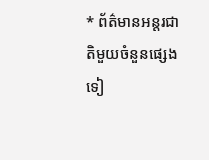* ព័ត៌មានអន្តរជាតិមួយចំនួនផ្សេងទៀ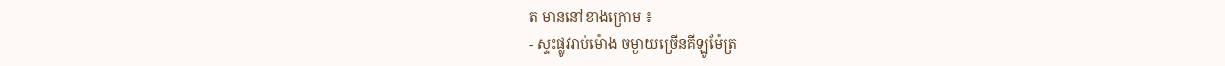ត មាននៅខាងក្រោម ៖
- ស្ទះផ្លូវរាប់ម៉ោង ចម្ងាយច្រើនគីឡូម៉ែត្រ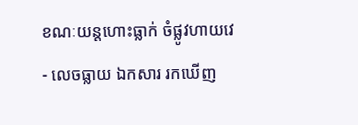ខណៈយន្តហោះធ្លាក់ ចំផ្លូវហាយវេ
- លេចធ្លាយ ឯកសារ រកឃើញ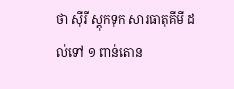ថា ស៊ីរី ស្តុកទុក សារធាតុគីមី ដល់ទៅ ១ ពាន់តោន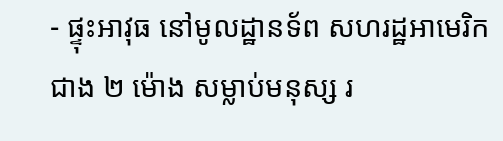- ផ្ទុះអាវុធ នៅមូលដ្ឋានទ័ព សហរដ្ឋអាមេរិក ជាង ២ ម៉ោង សម្លាប់មនុស្ស រ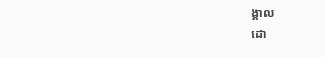ង្គាល
ដោ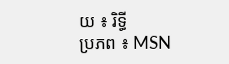យ ៖ រិទ្ធី
ប្រភព ៖ MSN